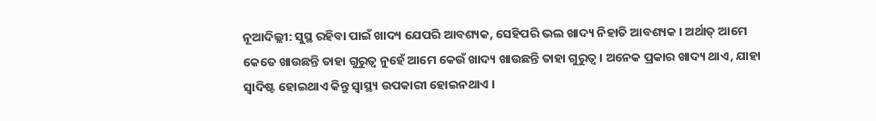ନୂଆଦିଲ୍ଲୀ: ସୁସ୍ଥ ରହିବା ପାଇଁ ଖାଦ୍ୟ ଯେପରି ଆବଶ୍ୟକ, ସେହିପରି ଭଲ ଖାଦ୍ୟ ନିହାତି ଆବଶ୍ୟକ । ଅର୍ଥାତ୍ ଆମେ କେତେ ଖାଉଛନ୍ତି ତାହା ଗୁରୁତ୍ବ ନୁହେଁ ଆମେ କେଉଁ ଖାଦ୍ୟ ଖାଉଛନ୍ତି ତାହା ଗୁରୁତ୍ବ । ଅନେକ ପ୍ରକାର ଖାଦ୍ୟ ଥାଏ, ଯାହା ସ୍ବାଦିଷ୍ଟ ହୋଇଥାଏ କିନ୍ତୁ ସ୍ବାସ୍ଥ୍ୟ ଉପକାରୀ ହୋଇନଥାଏ ।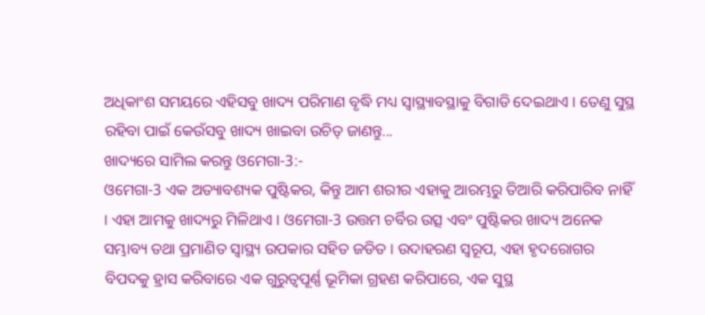ଅଧିକାଂଶ ସମୟରେ ଏହିସବୁ ଖାଦ୍ୟ ପରିମାଣ ବୃଦ୍ଧି ମଧ୍ୟ ସ୍ବାସ୍ଥ୍ୟାବସ୍ଥାକୁ ବିଗାଡି ଦେଇଥାଏ । ତେଣୁ ସୁସ୍ଥ ରହିବା ପାଇଁ କେଉଁସବୁ ଖାଦ୍ୟ ଖାଇବା ଉଚିତ୍ ଜାଣନ୍ତୁ...
ଖାଦ୍ୟରେ ସାମିଲ କରନ୍ତୁ ଓମେଗା-3:-
ଓମେଗା-3 ଏକ ଅତ୍ୟାବଶ୍ୟକ ପୁଷ୍ଟିକର, କିନ୍ତୁ ଆମ ଶରୀର ଏହାକୁ ଆରମ୍ଭରୁ ତିଆରି କରିପାରିବ ନାହିଁ । ଏହା ଆମକୁ ଖାଦ୍ୟରୁ ମିଳିଥାଏ । ଓମେଗା-3 ଉତ୍ତମ ଚର୍ବିର ଉତ୍ସ ଏବଂ ପୁଷ୍ଟିକର ଖାଦ୍ୟ ଅନେକ ସମ୍ଭାବ୍ୟ ତଥା ପ୍ରମାଣିତ ସ୍ୱାସ୍ଥ୍ୟ ଉପକାର ସହିତ ଜଡିତ । ଉଦାହରଣ ସ୍ୱରୂପ, ଏହା ହୃଦରୋଗର ବିପଦକୁ ହ୍ରାସ କରିବାରେ ଏକ ଗୁରୁତ୍ୱପୂର୍ଣ୍ଣ ଭୂମିକା ଗ୍ରହଣ କରିପାରେ, ଏକ ସୁସ୍ଥ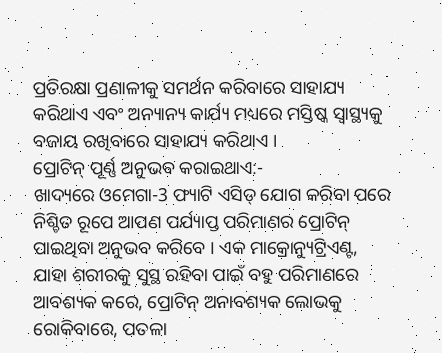ପ୍ରତିରକ୍ଷା ପ୍ରଣାଳୀକୁ ସମର୍ଥନ କରିବାରେ ସାହାଯ୍ୟ କରିଥାଏ ଏବଂ ଅନ୍ୟାନ୍ୟ କାର୍ଯ୍ୟ ମଧ୍ୟରେ ମସ୍ତିଷ୍କ ସ୍ୱାସ୍ଥ୍ୟକୁ ବଜାୟ ରଖିବାରେ ସାହାଯ୍ୟ କରିଥାଏ ।
ପ୍ରୋଟିନ୍ ପୂର୍ଣ୍ଣ ଅନୁଭବ କରାଇଥାଏ:-
ଖାଦ୍ୟରେ ଓମେଗା-3 ଫ୍ୟାଟି ଏସିଡ୍ ଯୋଗ କରିବା ପରେ ନିଶ୍ଚିତ ରୂପେ ଆପଣ ପର୍ଯ୍ୟାପ୍ତ ପରିମାଣର ପ୍ରୋଟିନ୍ ପାଇଥିବା ଅନୁଭବ କରିବେ । ଏକ ମାକ୍ରୋନ୍ୟୁଟ୍ରିଏଣ୍ଟ, ଯାହା ଶରୀରକୁ ସୁସ୍ଥ ରହିବା ପାଇଁ ବହୁ ପରିମାଣରେ ଆବଶ୍ୟକ କରେ, ପ୍ରୋଟିନ୍ ଅନାବଶ୍ୟକ ଲୋଭକୁ ରୋକିବାରେ, ପତଳା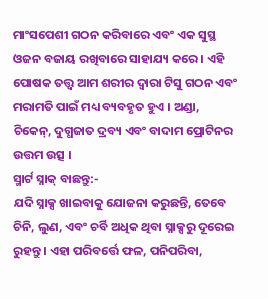ମାଂସପେଶୀ ଗଠନ କରିବାରେ ଏବଂ ଏକ ସୁସ୍ଥ ଓଜନ ବଜାୟ ରଖିବାରେ ସାହାଯ୍ୟ କରେ । ଏହି ପୋଷକ ତତ୍ତ୍ୱ ଆମ ଶରୀର ଦ୍ୱାରା ଟିସୁ ଗଠନ ଏବଂ ମରାମତି ପାଇଁ ମଧ୍ୟ ବ୍ୟବହୃତ ହୁଏ । ଅଣ୍ଡା, ଚିକେନ୍, ଦୁଗ୍ଧଜାତ ଦ୍ରବ୍ୟ ଏବଂ ବାଦାମ ପ୍ରୋଟିନର ଉତ୍ତମ ଉତ୍ସ ।
ସ୍ମାର୍ଟ ସ୍ନାକ୍ ବାଛନ୍ତୁ:-
ଯଦି ସ୍ନାକ୍ସ ଖାଇବାକୁ ଯୋଜନା କରୁଛନ୍ତି, ତେବେ ଚିନି, ଲୁଣ, ଏବଂ ଚର୍ବି ଅଧିକ ଥିବା ସ୍ନାକ୍ସରୁ ଦୂରେଇ ରୁହନ୍ତୁ । ଏହା ପରିବର୍ତ୍ତେ ଫଳ, ପନିପରିବା,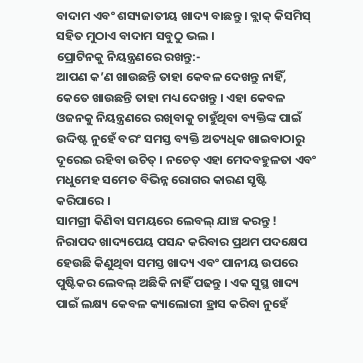ବାଦାମ ଏବଂ ଶସ୍ୟଜାତୀୟ ଖାଦ୍ୟ ବାଛନ୍ତୁ । ବ୍ଲାକ୍ କିସମିସ୍ ସହିତ ମୁଠାଏ ବାଦାମ ସବୁଠୁ ଭଲ ।
ପ୍ରୋଟିନକୁ ନିୟନ୍ତ୍ରଣରେ ରଖନ୍ତୁ:-
ଆପଣ କ’ଣ ଖାଉଛନ୍ତି ତାହା କେବଳ ଦେଖନ୍ତୁ ନାହିଁ, କେତେ ଖାଉଛନ୍ତି ତାହା ମଧ୍ୟ ଦେଖନ୍ତୁ । ଏହା କେବଳ ଓଜନକୁ ନିୟନ୍ତ୍ରଣରେ ରଖିବାକୁ ଚାହୁଁଥିବା ବ୍ୟକ୍ତିଙ୍କ ପାଇଁ ଉଦ୍ଦିଷ୍ଟ ନୁହେଁ ବରଂ ସମସ୍ତ ବ୍ୟକ୍ତି ଅତ୍ୟଧିକ ଖାଇବାଠାରୁ ଦୂରେଇ ରହିବା ଉଚିତ୍ । ନଚେତ୍ ଏହା ମେଦବହୁଳତା ଏବଂ ମଧୁମେହ ସମେତ ବିଭିନ୍ନ ରୋଗର କାରଣ ସୃଷ୍ଟି କରିପାରେ ।
ସାମଗ୍ରୀ କିଣିବା ସମୟରେ ଲେବଲ୍ ଯାଞ୍ଚ କରନ୍ତୁ !
ନିରାପଦ ଖାଦ୍ୟପେୟ ପସନ୍ଦ କରିବାର ପ୍ରଥମ ପଦକ୍ଷେପ ହେଉଛି କିଣୁଥିବା ସମସ୍ତ ଖାଦ୍ୟ ଏବଂ ପାନୀୟ ଉପରେ ପୁଷ୍ଟିକର ଲେବଲ୍ ଅଛିକି ନାହିଁ ପଢନ୍ତୁ । ଏକ ସୁସ୍ଥ ଖାଦ୍ୟ ପାଇଁ ଲକ୍ଷ୍ୟ କେବଳ କ୍ୟାଲୋରୀ ହ୍ରାସ କରିବା ନୁହେଁ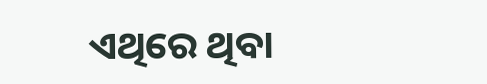ଏଥିରେ ଥିବା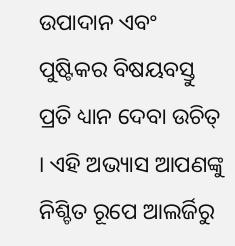ଉପାଦାନ ଏବଂ ପୁଷ୍ଟିକର ବିଷୟବସ୍ତୁ ପ୍ରତି ଧ୍ୟାନ ଦେବା ଉଚିତ୍ । ଏହି ଅଭ୍ୟାସ ଆପଣଙ୍କୁ ନିଶ୍ଚିତ ରୂପେ ଆଲର୍ଜିରୁ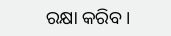ରକ୍ଷା କରିବ ।